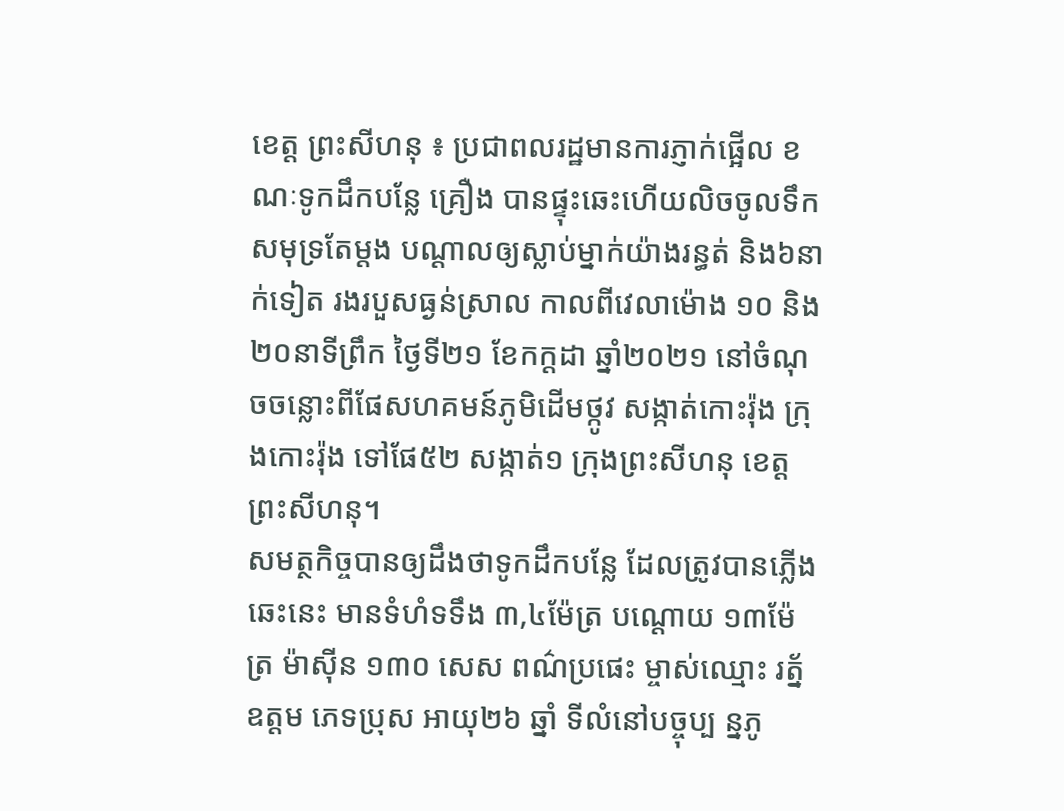ខេត្ត ព្រះសីហនុ ៖ ប្រជាពលរដ្ឋមានការភ្ញាក់ផ្អើល ខណៈទូកដឹកបន្លែ គ្រឿង បានផ្ទុះឆេះហើយលិចចូលទឹកសមុទ្រតែម្តង បណ្តាលឲ្យស្លាប់ម្នាក់យ៉ាងរន្ធត់ និង៦នាក់ទៀត រងរបួសធ្ងន់ស្រាល កាលពីវេលាម៉ោង ១០ និង២០នាទីព្រឹក ថ្ងៃទី២១ ខែកក្តដា ឆ្នាំ២០២១ នៅចំណុចចន្លោះពីផែសហគមន៍ភូមិដើមថ្កូវ សង្កាត់កោះរ៉ុង ក្រុងកោះរ៉ុង ទៅផែ៥២ សង្កាត់១ ក្រុងព្រះសីហនុ ខេត្តព្រះសីហនុ។
សមត្ថកិច្ចបានឲ្យដឹងថាទូកដឹកបន្លែ ដែលត្រូវបានភ្លើងឆេះនេះ មានទំហំទទឹង ៣,៤ម៉ែត្រ បណ្តោយ ១៣ម៉ែត្រ ម៉ាស៊ីន ១៣០ សេស ពណ៌ប្រផេះ ម្ចាស់ឈ្មោះ រត្ន័ ឧត្តម ភេទប្រុស អាយុ២៦ ឆ្នាំ ទីលំនៅបច្ចុប្ប ន្នភូ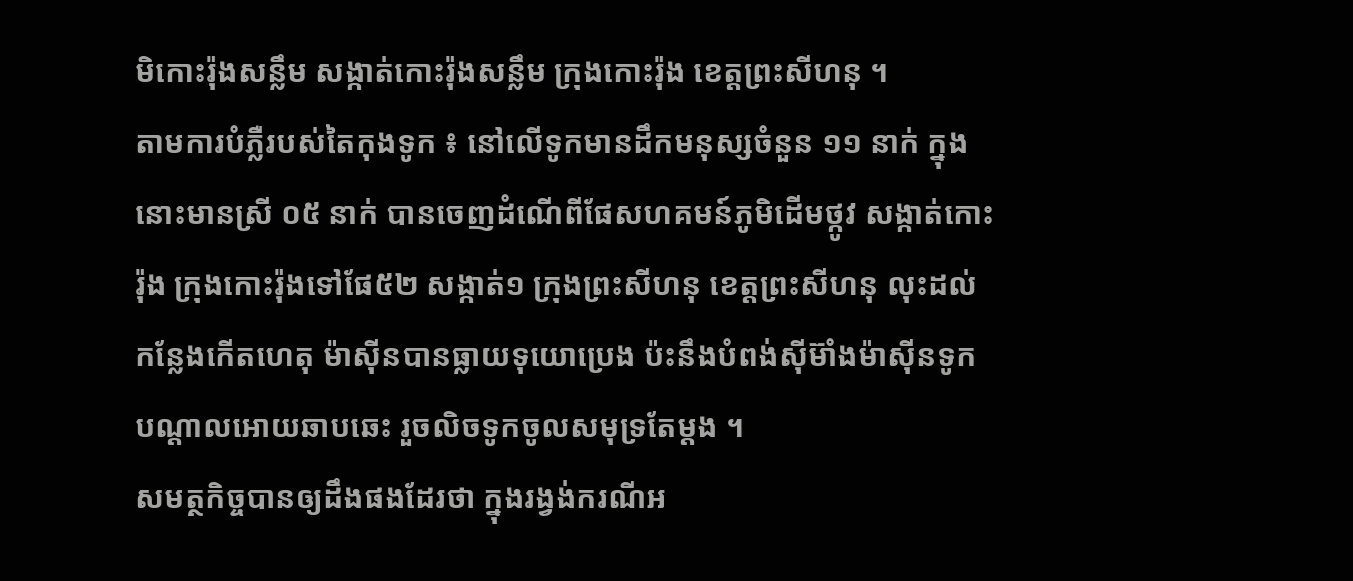មិកោះរ៉ុងសន្លឹម សង្កាត់កោះរ៉ុងសន្លឹម ក្រុងកោះរ៉ុង ខេត្តព្រះសីហនុ ។
តាមការបំភ្លឺរបស់តៃកុងទូក ៖ នៅលើទូកមានដឹកមនុស្សចំនួន ១១ នាក់ ក្នុងនោះមានស្រី ០៥ នាក់ បានចេញដំណើពីផែសហគមន៍ភូមិដើមថ្កូវ សង្កាត់កោះរ៉ុង ក្រុងកោះរ៉ុងទៅផែ៥២ សង្កាត់១ ក្រុងព្រះសីហនុ ខេត្តព្រះសីហនុ លុះដល់កន្លែងកើតហេតុ ម៉ាស៊ីនបានធ្លាយទុយោប្រេង ប៉ះនឹងបំពង់ស៊ីម៊ាំងម៉ាស៊ីនទូកបណ្តាលអោយឆាបឆេះ រួចលិចទូកចូលសមុទ្រតែម្តង ។
សមត្ថកិច្ចបានឲ្យដឹងផងដែរថា ក្នុងរង្វង់ករណីអ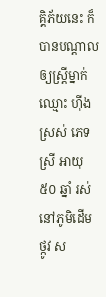គ្គិភ័យនេះ ក៏បានបណ្តាលឲ្យស្ត្រីម្នាក់ ឈ្មោះ ហ៊ីង ស្រស់ ភេទ ស្រី អាយុ ៥០ ឆ្នាំ រស់នៅភូមិដើមថ្កូវ ស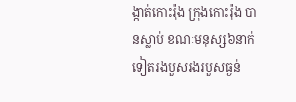ង្កាត់កោះរ៉ុង ក្រុងកោះរ៉ុង បានស្លាប់ ខណៈមនុស្ស៦នាក់ទៀតរងបួសរងរបួសធ្ងន់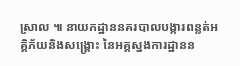ស្រាល ៕ នាយកដ្ឋាននគរបាលបង្ការពន្លត់អគ្គិភ័យនិងសង្គ្រោះ នៃអគ្គស្នងការដ្ឋានន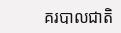គរបាលជាតិ